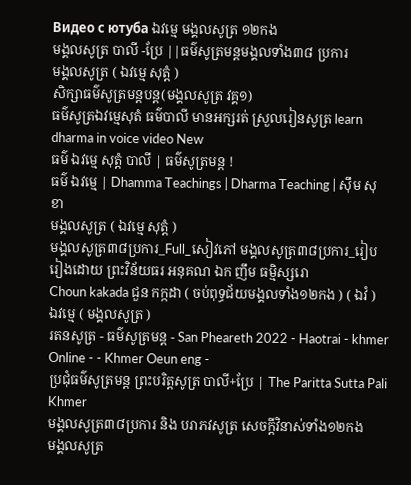Видео с ютуба ឯវម្មេ មង្គលសូត្រ ១២កង
មង្គលសូត្រ បាលី -ប្រែ ||ធម៌សូត្រមន្ដមង្គលទាំង៣៨ ប្រការ
មង្គលសូត្រ ( ឯវម្មេ សុត្តំ )
សិក្សាធម៌សូត្រមន្តបន្ត(មង្គលសូត្រ វគ្គ១)
ធម៌សូត្រឯវម្មេសុតំ ធម៌បាលី មានអក្សរត់ ស្រួលរៀនសូត្រ learn dharma in voice video New
ធម៌ ឯវម្មេ សុត្តំ បាលី | ធម៌សូត្រមន្ត !
ធម៌ ឯវម្មេ | Dhamma Teachings | Dharma Teaching | ស៊ឹម សុខា
មង្គលសូត្រ ( ឯវម្មេ សុត្តំ )
មង្គលសូត្រ៣៨ប្រការ_Full_សៀវភៅ មង្គលសូត្រ៣៨ប្រការ_រៀបរៀងដោយ ព្រះវិន័យធរ អនុគណ ឯក ញឹម ធម្មិស្សរោ
Choun kakada ជួន កក្កដា ( ចប់ពុទ្ធជ័យមង្គលទាំង១២កង ) ( ឯវំ )
ឯវម្មេ ( មង្គលសូត្រ )
រតនសូត្រ - ធម៌សូត្រមន្ត - San Pheareth 2022 - Haotrai - khmer Online - - Khmer Oeun eng -
ប្រជុំធម៌សូត្រមន្ត ព្រះបរិត្តសូត្រ បាលី+ប្រែ | The Paritta Sutta Pali Khmer
មង្គលសូត្រ៣៨ប្រការ និង បរាភវសូត្រ សេចក្ដីវិនាស់ទាំង១២កង
មង្គលសូត្រ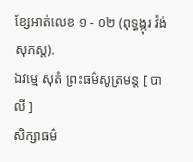ខ្សែអាត់លេខ ១ - ០២ (ពុទ្ធង្កុរ វ៉ង់ សុភស្ត).
ឯវម្មេ សុតំ ព្រះធម៌សូត្រមន្ត [ បាលី ]
សិក្សាធម៌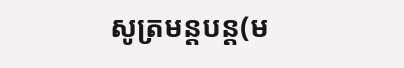សូត្រមន្តបន្ត(ម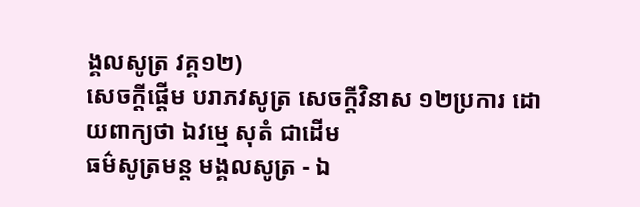ង្គលសូត្រ វគ្គ១២)
សេចក្តីផ្តើម បរាភវសូត្រ សេចក្តីវិនាស ១២ប្រការ ដោយពាក្យថា ឯវម្មេ សុតំ ជាដើម
ធម៌សូត្រមន្ត មង្គលសូត្រ - ឯ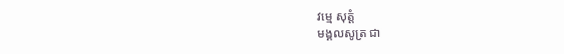វម្មេ សុត្តំ
មង្គលសូត្រ ជា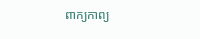ពាក្យកាព្យ